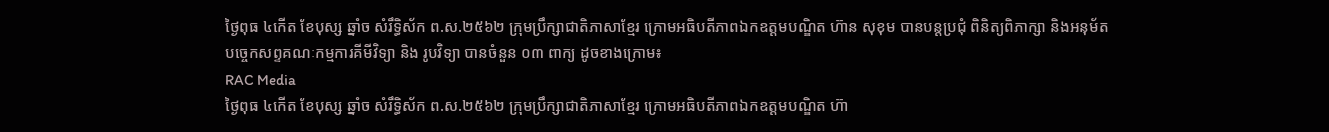ថ្ងៃពុធ ៤កើត ខែបុស្ស ឆ្នាំច សំរឹទ្ធិស័ក ព.ស.២៥៦២ ក្រុមប្រឹក្សាជាតិភាសាខ្មែរ ក្រោមអធិបតីភាពឯកឧត្តមបណ្ឌិត ហ៊ាន សុខុម បានបន្តប្រជុំ ពិនិត្យពិភាក្សា និងអនុម័តបច្ចេកសព្ទគណៈកម្មការគីមីវិទ្យា និង រូបវិទ្យា បានចំនួន ០៣ ពាក្យ ដូចខាងក្រោម៖
RAC Media
ថ្ងៃពុធ ៤កើត ខែបុស្ស ឆ្នាំច សំរឹទ្ធិស័ក ព.ស.២៥៦២ ក្រុមប្រឹក្សាជាតិភាសាខ្មែរ ក្រោមអធិបតីភាពឯកឧត្តមបណ្ឌិត ហ៊ា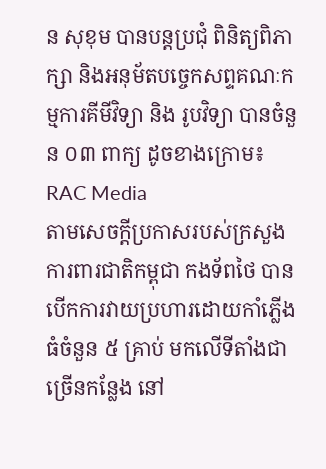ន សុខុម បានបន្តប្រជុំ ពិនិត្យពិភាក្សា និងអនុម័តបច្ចេកសព្ទគណៈកម្មការគីមីវិទ្យា និង រូបវិទ្យា បានចំនួន ០៣ ពាក្យ ដូចខាងក្រោម៖
RAC Media
តាមសេចក្ដីប្រកាសរបស់ក្រសួងការពារជាតិកម្ពុជា កងទ័ពថៃ បានបើកការវាយប្រហារដោយកាំភ្លើងធំចំនួន ៥ គ្រាប់ មកលើទីតាំងជាច្រើនកន្លែង នៅ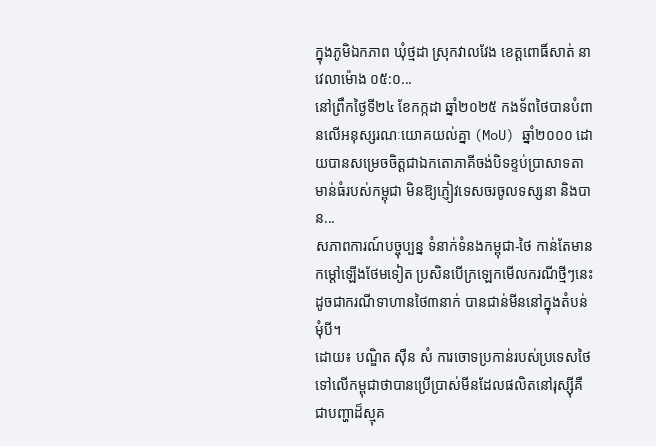ក្នុងភូមិឯកភាព ឃុំថ្មដា ស្រុកវាលវែង ខេត្តពោធិ៍សាត់ នាវេលាម៉ោង ០៥:០...
នៅព្រឹកថ្ងៃទី២៤ ខែកក្កដា ឆ្នាំ២០២៥ កងទ័ពថៃបានបំពានលើអនុស្សរណៈយោគយល់គ្នា (MoU) ឆ្នាំ២០០០ ដោយបានសម្រេចចិត្តជាឯកតោភាគីចង់បិទខ្ទប់ប្រាសាទតាមាន់ធំរបស់កម្ពុជា មិនឱ្យភ្ញៀវទេសចរចូលទស្សនា និងបាន...
សភាពការណ៍បច្ចុប្បន្ន ទំនាក់ទំនងកម្ពុជា-ថៃ កាន់តែមានកម្ដៅឡើងថែមទៀត ប្រសិនបើក្រឡេកមើលករណីថ្មីៗនេះ ដូចជាករណីទាហានថៃ៣នាក់ បានជាន់មីននៅក្នុងតំបន់មុំបី។
ដោយ៖ បណ្ឌិត ស៊ឺន សំ ការចោទប្រកាន់របស់ប្រទេសថៃទៅលើកម្ពុជាថាបានប្រើប្រាស់មីនដែលផលិតនៅរុស្ស៊ីគឺជាបញ្ហាដ៏ស្មុគ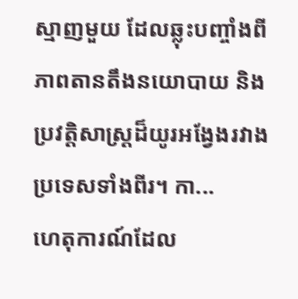ស្មាញមួយ ដែលឆ្លុះបញ្ចាំងពីភាពតានតឹងនយោបាយ និងប្រវត្តិសាស្ត្រដ៏យូរអង្វែងរវាងប្រទេសទាំងពីរ។ កា...
ហេតុការណ៍ដែល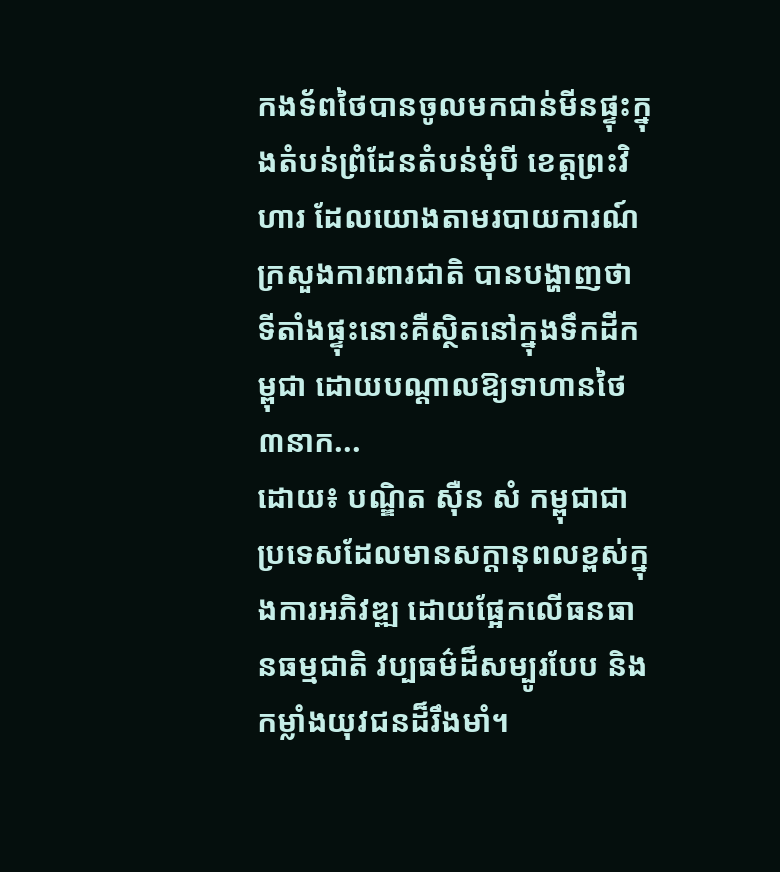កងទ័ពថៃបានចូលមកជាន់មីនផ្ទុះក្នុងតំបន់ព្រំដែនតំបន់មុំបី ខេត្តព្រះវិហារ ដែលយោងតាមរបាយការណ៍ក្រសួងការពារជាតិ បានបង្ហាញថា ទីតាំងផ្ទុះនោះគឺស្ថិតនៅក្នុងទឹកដីកម្ពុជា ដោយបណ្ដាលឱ្យទាហានថៃ៣នាក...
ដោយ៖ បណ្ឌិត ស៊ឺន សំ កម្ពុជាជាប្រទេសដែលមានសក្តានុពលខ្ពស់ក្នុងការអភិវឌ្ឍ ដោយផ្អែកលើធនធានធម្មជាតិ វប្បធម៌ដ៏សម្បូរបែប និងកម្លាំងយុវជនដ៏រឹងមាំ។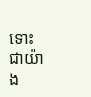ទោះជាយ៉ាង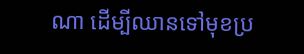ណា ដើម្បីឈានទៅមុខប្រ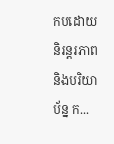កបដោយនិរន្តរភាព និងបរិយាប័ន្ន ក...